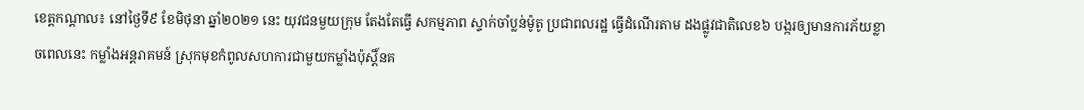ខេត្តកណ្តាល៖ នៅថ្ងៃទី៩ ខែមិថុនា ឆ្នាំ២០២១ នេះ យុវជនមួយក្រុម តែងតែធ្វើ សកម្មភាព ស្ទាក់ចាំប្លន់ម៉ូតូ ប្រជាពលរដ្ឋ ធ្វើដំណើរតាម ដងផ្លូវជាតិលេខ៦ បង្ករឲ្យមានការភ័យខ្លាចពេលនេះ កម្លាំងអន្តរាគមន៍ ស្រុកមុខកំពូលសហការជាមួយកម្លាំងប៉ុស្តិ៍នគ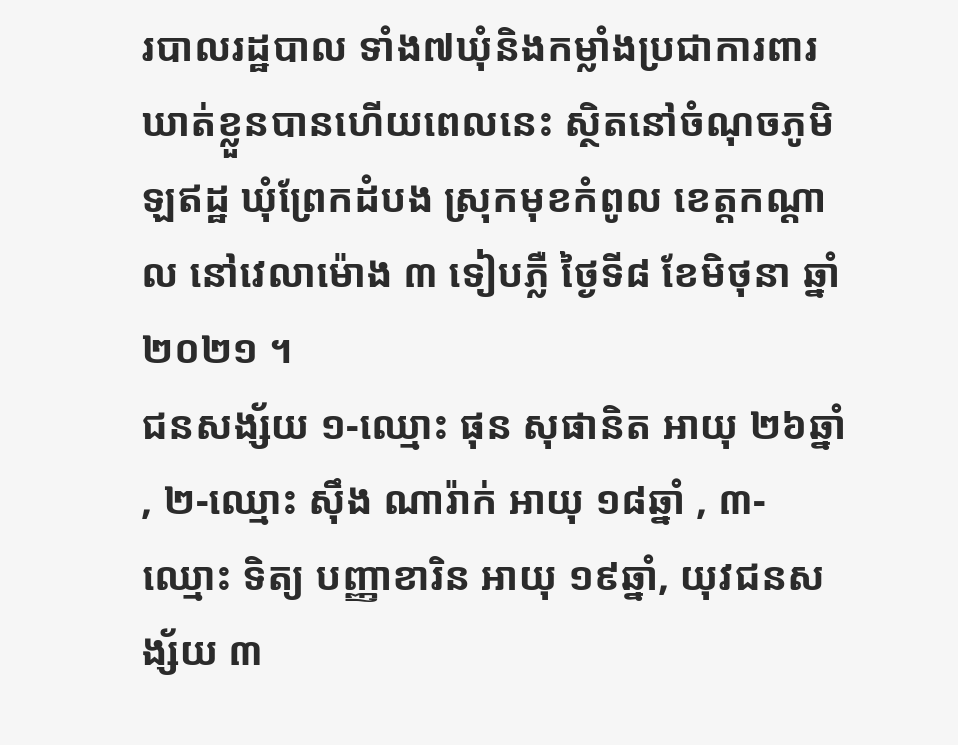របាលរដ្ឋបាល ទាំង៧ឃុំនិងកម្លាំងប្រជាការពារ ឃាត់ខ្លួនបានហើយពេលនេះ ស្ថិតនៅចំណុចភូមិឡឥដ្ឋ ឃុំព្រែកដំបង ស្រុកមុខកំពូល ខេត្តកណ្ដាល នៅវេលាម៉ោង ៣ ទៀបភ្លឺ ថ្ងៃទី៨ ខែមិថុនា ឆ្នាំ២០២១ ។
ជនសង្ស័យ ១-ឈ្មោះ ផុន សុផានិត អាយុ ២៦ឆ្នាំ , ២-ឈ្មោះ ស៊ឹង ណារ៉ាក់ អាយុ ១៨ឆ្នាំ , ៣-ឈ្មោះ ទិត្យ បញ្ញាខារិន អាយុ ១៩ឆ្នាំ, យុវជនសង្ស័យ ៣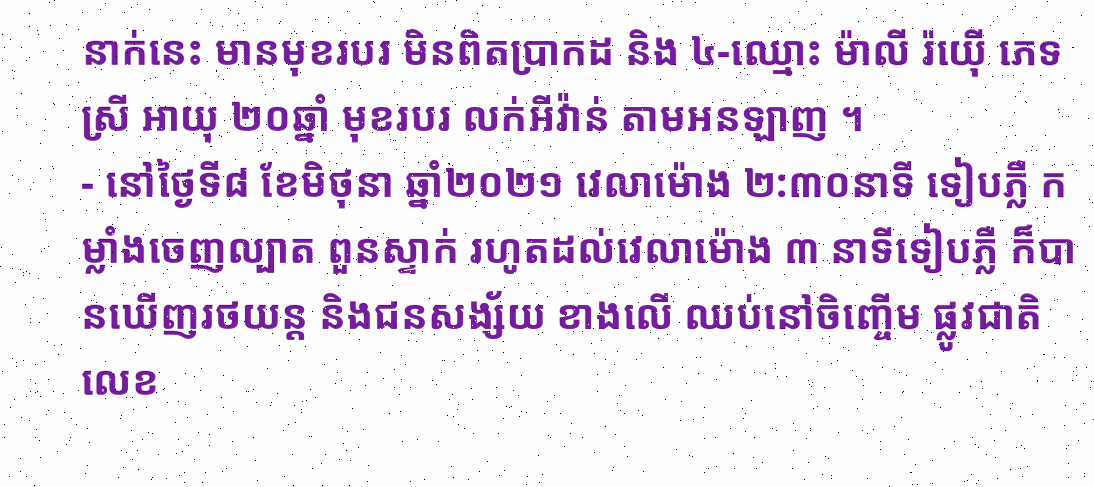នាក់នេះ មានមុខរបរ មិនពិតប្រាកដ និង ៤-ឈ្មោះ ម៉ាលី រ៉យ៉ើ ភេទស្រី អាយុ ២០ឆ្នាំ មុខរបរ លក់អីវ៉ាន់ តាមអនឡាញ ។
- នៅថ្ងៃទី៨ ខែមិថុនា ឆ្នាំ២០២១ វេលាម៉ោង ២:៣០នាទី ទៀបភ្លឺ កម្លាំងចេញល្បាត ពួនស្ទាក់ រហូតដល់វេលាម៉ោង ៣ នាទីទៀបភ្លឺ ក៏បានឃើញរថយន្ត និងជនសង្ស័យ ខាងលើ ឈប់នៅចិញ្ចើម ផ្លូវជាតិលេខ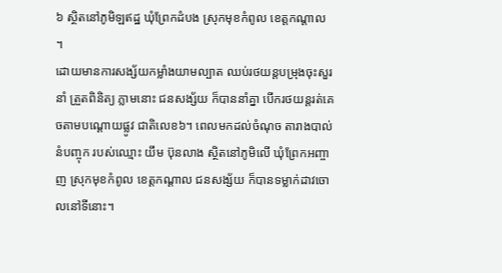៦ ស្ថិតនៅភូមិឡឥដ្ឋ ឃុំព្រែកដំបង ស្រុកមុខកំពូល ខេត្តកណ្ដាល ។
ដោយមានការសង្ស័យកម្លាំងយាមល្បាត ឈប់រថយន្តបម្រុងចុះសួរនាំ ត្រួតពិនិត្យ ភ្លាមនោះ ជនសង្ស័យ ក៏បាននាំគ្នា បើករថយន្តរត់គេចតាមបណ្ដោយផ្លូវ ជាតិលេខ៦។ ពេលមកដល់ចំណុច តារាងបាល់ នំបញ្ចុក របស់ឈ្មោះ យឹម ប៊ុនលាង ស្ថិតនៅភូមិលើ ឃុំព្រែកអញ្ចាញ ស្រុកមុខកំពូល ខេត្តកណ្ដាល ជនសង្ស័យ ក៏បានទម្លាក់ដាវចោលនៅទីនោះ។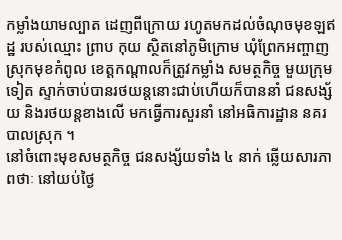កម្លាំងយាមល្បាត ដេញពីក្រោយ រហូតមកដល់ចំណុចមុខឡឥដ្ឋ របស់ឈ្មោះ ព្រាប កុយ ស្ថិតនៅភូមិក្រោម ឃុំព្រែកអញ្ចាញ ស្រុកមុខកំពូល ខេត្តកណ្ដាលក៏ត្រូវកម្លាំង សមត្ថកិច្ច មួយក្រុមទៀត ស្ទាក់ចាប់បានរថយន្តនោះជាប់ហើយក៏បាននាំ ជនសង្ស័យ និងរថយន្តខាងលើ មកធ្វើការសួរនាំ នៅអធិការដ្ឋាន នគរបាលស្រុក ។
នៅចំពោះមុខសមត្ថកិច្ច ជនសង្ស័យទាំង ៤ នាក់ ឆ្លើយសារភាពថាៈ នៅយប់ថ្ងៃ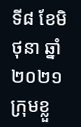ទី៨ ខែមិថុនា ឆ្នាំ២០២១ ក្រុមខ្លួ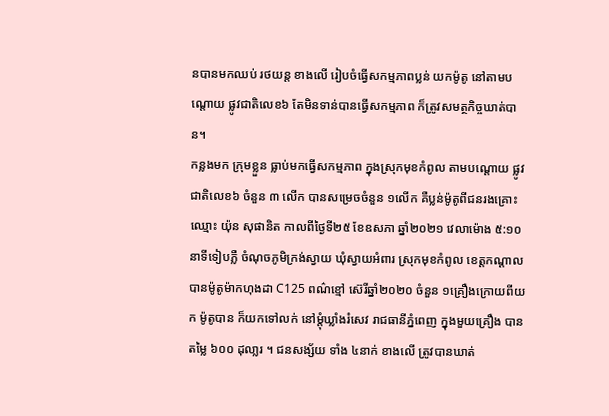នបានមកឈប់ រថយន្ត ខាងលើ រៀបចំធ្វើសកម្មភាពប្លន់ យកម៉ូតូ នៅតាមបណ្ដោយ ផ្លូវជាតិលេខ៦ តែមិនទាន់បានធ្វើសកម្មភាព ក៏ត្រូវសមត្ថកិច្ចឃាត់បាន។
កន្លងមក ក្រុមខ្លួន ធ្លាប់មកធ្វើសកម្មភាព ក្នុងស្រុកមុខកំពូល តាមបណ្ដោយ ផ្លូវជាតិលេខ៦ ចំនួន ៣ លើក បានសម្រេចចំនួន ១លើក គឺប្លន់ម៉ូតូពីជនរងគ្រោះ ឈ្មោះ យ៉ុន សុផានិត កាលពីថ្ងៃទី២៥ ខែឧសភា ឆ្នាំ២០២១ វេលាម៉ោង ៥:១០ នាទីទៀបភ្លឺ ចំណុចភូមិក្រង់ស្វាយ ឃុំស្វាយអំពារ ស្រុកមុខកំពូល ខេត្តកណ្ដាល បានម៉ូតូម៉ាកហុងដា C125 ពណ៌ខ្មៅ ស៊េរីឆ្នាំ២០២០ ចំនួន ១គ្រឿងក្រោយពីយក ម៉ូតូបាន ក៏យកទៅលក់ នៅម្ដុំឃ្លាំងរំសេវ រាជធានីភ្នំពេញ ក្នុងមួយគ្រឿង បានតម្លៃ ៦០០ ដុលា្លរ ។ ជនសង្ស័យ ទាំង ៤នាក់ ខាងលើ ត្រូវបានឃាត់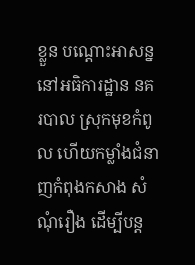ខ្លួន បណ្ដោះអាសន្ន នៅអធិការដ្ឋាន នគរបាល ស្រុកមុខកំពូល ហើយកម្លាំងជំនាញកំពុងកសាង សំណុំរឿង ដើម្បីបន្ត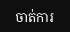ចាត់ការ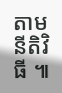តាមនីតិវិធី ៕